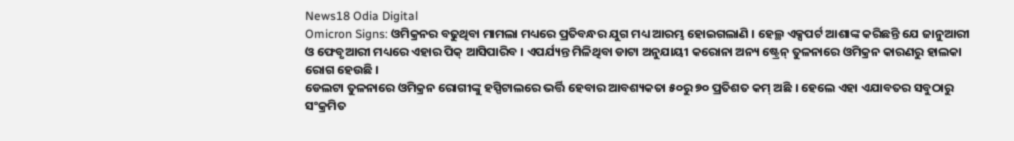News18 Odia Digital
Omicron Signs: ଓମିକ୍ରନର ବଢୁଥିବା ମାମଲା ମଧ୍ୟରେ ପ୍ରତିବନ୍ଧର ଯୁଗ ମଧ୍ୟ ଆରମ୍ଭ ହୋଇଗଲାଣି । ହେଲ୍ଥ ଏକ୍ସପର୍ଟ ଆଶାଙ୍କ କରିଛନ୍ତି ଯେ ଜାନୁଆରୀ ଓ ଫେବୃଆରୀ ମଧ୍ୟରେ ଏହାର ପିକ୍ ଆସିପାରିବ । ଏପର୍ଯ୍ୟନ୍ତ ମିଳିଥିବା ଡାଟା ଅନୁଯାୟୀ କରୋନା ଅନ୍ୟ ଷ୍ଟ୍ରେନ୍ ତୁଳନାରେ ଓମିକ୍ରନ କାରଣରୁ ହାଲକା ରୋଗ ହେଉଛି ।
ଡେଲଟା ତୁଳନାରେ ଓମିକ୍ରନ ରୋଗୀଙ୍କୁ ହସ୍ପିଟାଲରେ ଭର୍ତ୍ତି ହେବାର ଆବଶ୍ୟକତା ୫୦ରୁ ୭୦ ପ୍ରତିଶତ କମ୍ ଅଛି । ହେଲେ ଏହା ଏଯାବତର ସବୁଠାରୁ ସଂକ୍ରମିତ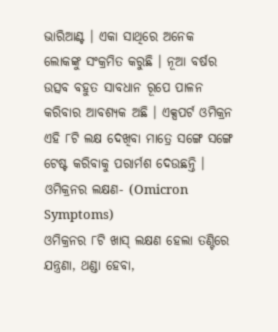ଭାରିଆଣ୍ଟ । ଏକା ସାଥିରେ ଅନେକ ଲୋକଙ୍କୁ ସଂକ୍ରମିତ କରୁଛି । ନୂଆ ବର୍ଷର ଉତ୍ସବ ବହୁତ ସାବଧାନ ରୂପେ ପାଳନ କରିବାର ଆବଶ୍ୟକ ଅଛି । ଏକ୍ସପର୍ଟ ଓମିକ୍ରନ ଏହି ୮ଟି ଲକ୍ଷ ଦେଖିବା ମାତ୍ରେ ସଙ୍ଗେ ସଙ୍ଗେ ଟେଷ୍ଟ କରିବାକୁ ପରାର୍ମଶ ଦେଉଛନ୍ତି ।
ଓମିକ୍ରନର ଲକ୍ଷଣ- (Omicron Symptoms)
ଓମିକ୍ରନର ୮ଟି ଖାସ୍ ଲକ୍ଷଣ ହେଲା ତଣ୍ଟିରେ ଯନ୍ତ୍ରଣା, ଥଣ୍ଡା ହେବା,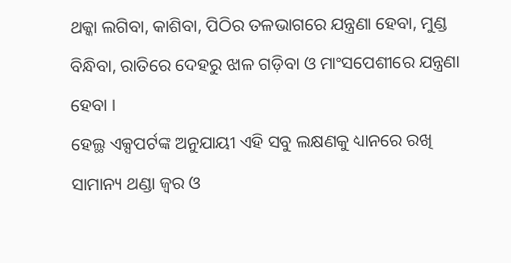ଥକ୍କା ଲଗିବା, କାଶିବା, ପିଠିର ତଳଭାଗରେ ଯନ୍ତ୍ରଣା ହେବା, ମୁଣ୍ଡ ବିନ୍ଧିବା, ରାତିରେ ଦେହରୁ ଝାଳ ଗଡ଼ିବା ଓ ମାଂସପେଶୀରେ ଯନ୍ତ୍ରଣା ହେବା ।
ହେଲ୍ଥ ଏକ୍ସପର୍ଟଙ୍କ ଅନୁଯାୟୀ ଏହି ସବୁ ଲକ୍ଷଣକୁ ଧ୍ୟାନରେ ରଖି ସାମାନ୍ୟ ଥଣ୍ଡା ଜ୍ବର ଓ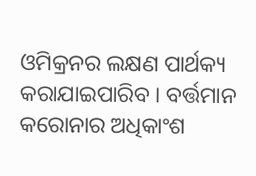ଓମିକ୍ରନର ଲକ୍ଷଣ ପାର୍ଥକ୍ୟ କରାଯାଇପାରିବ । ବର୍ତ୍ତମାନ କରୋନାର ଅଧିକାଂଶ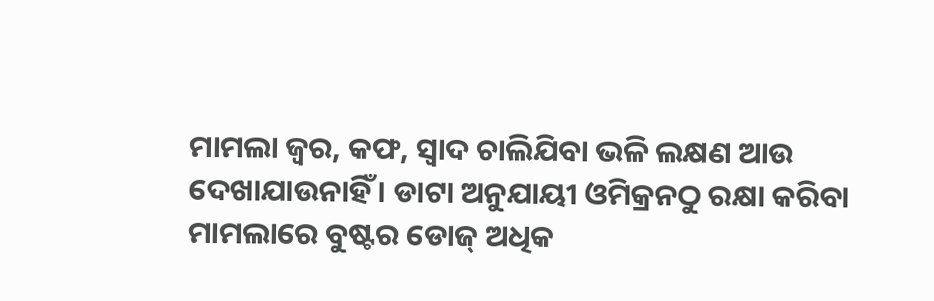ମାମଲା ଜ୍ବର, କଫ, ସ୍ବାଦ ଚାଲିଯିବା ଭଳି ଲକ୍ଷଣ ଆଉ ଦେଖାଯାଉନାହିଁ । ଡାଟା ଅନୁଯାୟୀ ଓମିକ୍ରନଠୁ ରକ୍ଷା କରିବା ମାମଲାରେ ବୁଷ୍ଟର ଡୋଜ୍ ଅଧିକ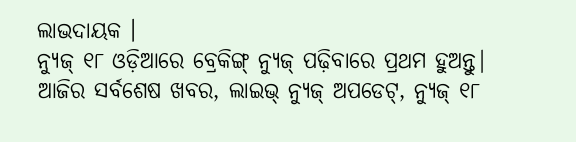ଲାଭଦାୟକ ।
ନ୍ୟୁଜ୍ ୧୮ ଓଡ଼ିଆରେ ବ୍ରେକିଙ୍ଗ୍ ନ୍ୟୁଜ୍ ପଢ଼ିବାରେ ପ୍ରଥମ ହୁଅନ୍ତୁ| ଆଜିର ସର୍ବଶେଷ ଖବର, ଲାଇଭ୍ ନ୍ୟୁଜ୍ ଅପଡେଟ୍, ନ୍ୟୁଜ୍ ୧୮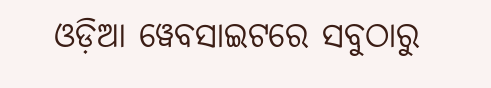ଓଡ଼ିଆ ୱେବସାଇଟରେ ସବୁଠାରୁ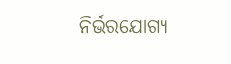ନିର୍ଭରଯୋଗ୍ୟ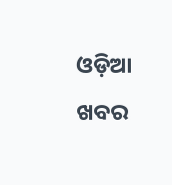ଓଡ଼ିଆ ଖବର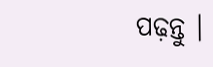ପଢ଼ନ୍ତୁ ।